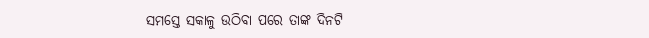ସମସ୍ତେ ସକାଳୁ ଉଠିବା ପରେ ତାଙ୍କ ଦିନଟି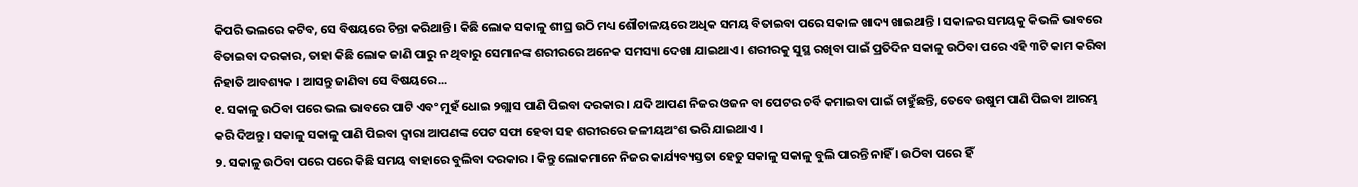କିପରି ଭଲରେ କଟିବ, ସେ ବିଷୟରେ ଚିନ୍ତା କରିଥାନ୍ତି । କିଛି ଲୋକ ସକାଳୁ ଶୀଘ୍ର ଉଠି ମଧ୍ୟ ଶୌଚାଳୟରେ ଅଧିକ ସମୟ ବିତାଇବା ପରେ ସକାଳ ଖାଦ୍ୟ ଖାଇଥାନ୍ତି । ସକାଳର ସମୟକୁ କିଭଳି ଭାବରେ ବିତାଇବା ଦରକାର, ତାହା କିଛି ଲୋକ ଜାଣି ପାରୁ ନ ଥିବାରୁ ସେମାନଙ୍କ ଶରୀରରେ ଅନେକ ସମସ୍ୟା ଦେଖା ଯାଇଥାଏ । ଶରୀରକୁ ସୁସ୍ଥ ରଖିବା ପାଇଁ ପ୍ରତିଦିନ ସକାଳୁ ଉଠିବା ପରେ ଏହି ୩ଟି କାମ କରିବା ନିହାତି ଆବଶ୍ୟକ । ଆସନ୍ତୁ ଜାଣିବା ସେ ବିଷୟରେ...
୧. ସକାଳୁ ଉଠିବା ପରେ ଭଲ ଭାବରେ ପାଟି ଏବଂ ମୁହଁ ଧୋଇ ୨ଗ୍ଲାସ ପାଣି ପିଇବା ଦରକାର । ଯଦି ଆପଣ ନିଜର ଓଜନ ବା ପେଟର ଚର୍ବି କମାଇବା ପାଇଁ ଚାହୁଁଛନ୍ତି, ତେବେ ଉଷୁମ ପାଣି ପିଇବା ଆରମ୍ଭ କରି ଦିଅନ୍ତୁ । ସକାଳୁ ସକାଳୁ ପାଣି ପିଇବା ଦ୍ୱାରା ଆପଣଙ୍କ ପେଟ ସଫା ହେବା ସହ ଶରୀରରେ ଜଳୀୟଅଂଶ ଭରି ଯାଇଥାଏ ।
୨. ସକାଳୁ ଉଠିବା ପରେ ପରେ କିଛି ସମୟ ବାହାରେ ବୁଲିବା ଦରକାର । କିନ୍ତୁ ଲୋକମାନେ ନିଜର କାର୍ଯ୍ୟବ୍ୟସ୍ତତା ହେତୁ ସକାଳୁ ସକାଳୁ ବୁଲି ପାରନ୍ତି ନାହିଁ । ଉଠିବା ପରେ ହିଁ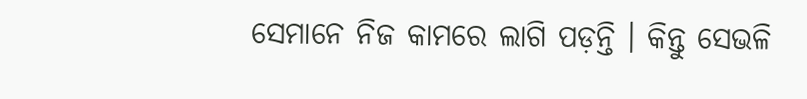ସେମାନେ ନିଜ କାମରେ ଲାଗି ପଡ଼ନ୍ତି । କିନ୍ତୁ ସେଭଳି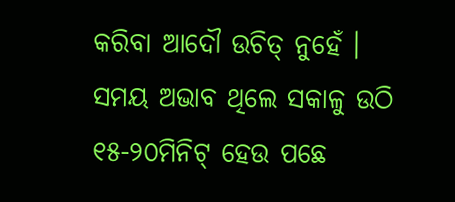କରିବା ଆଦୌ ଉଚିତ୍ ନୁହେଁ । ସମୟ ଅଭାବ ଥିଲେ ସକାଳୁ ଉଠି ୧୫-୨୦ମିନିଟ୍ ହେଉ ପଛେ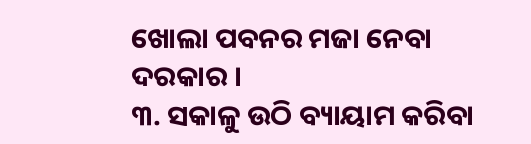ଖୋଲା ପବନର ମଜା ନେବା ଦରକାର ।
୩. ସକାଳୁ ଉଠି ବ୍ୟାୟାମ କରିବା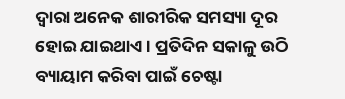ଦ୍ୱାରା ଅନେକ ଶାରୀରିକ ସମସ୍ୟା ଦୂର ହୋଇ ଯାଇଥାଏ । ପ୍ରତିଦିନ ସକାଳୁ ଉଠି ବ୍ୟାୟାମ କରିବା ପାଇଁ ଚେଷ୍ଟା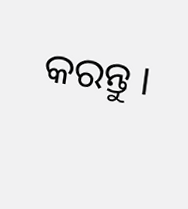କରନ୍ତୁ ।